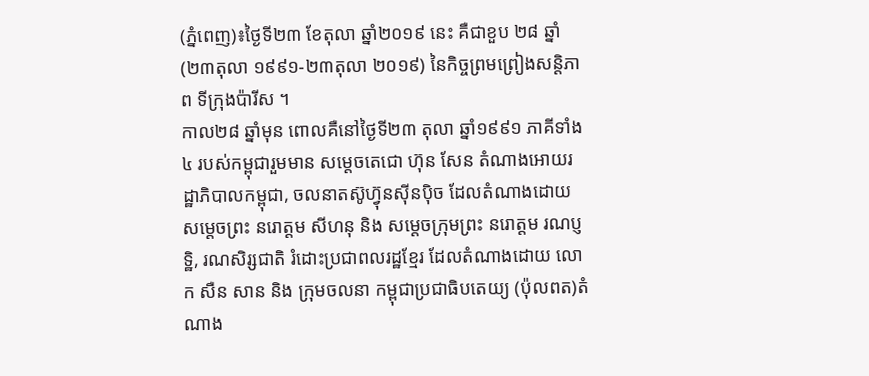(ភ្នំពេញ)៖ថ្ងៃទី២៣ ខែតុលា ឆ្នាំ២០១៩ នេះ គឺជាខួប ២៨ ឆ្នាំ (២៣តុលា ១៩៩១-២៣តុលា ២០១៩) នៃកិច្ចព្រមព្រៀងសន្តិភាព ទីក្រុងប៉ារីស ។
កាល២៨ ឆ្នាំមុន ពោលគឺនៅថ្ងៃទី២៣ តុលា ឆ្នាំ១៩៩១ ភាគីទាំង៤ របស់កម្ពុជារួមមាន សម្តេចតេជោ ហ៊ុន សែន តំណាងអោយរដ្ឋាភិបាលកម្ពុជា, ចលនាតស៊ូហ៊្វុនស៊ីនប៉ិច ដែលតំណាងដោយ សម្តេចព្រះ នរោត្តម សីហនុ និង សម្តេចក្រុមព្រះ នរោត្តម រណប្ញទ្ឋិ, រណសិរ្សជាតិ រំដោះប្រជាពលរដ្ឋខ្មែរ ដែលតំណាងដោយ លោក សឺន សាន និង ក្រុមចលនា កម្ពុជាប្រជាធិបតេយ្យ (ប៉ុលពត)តំណាង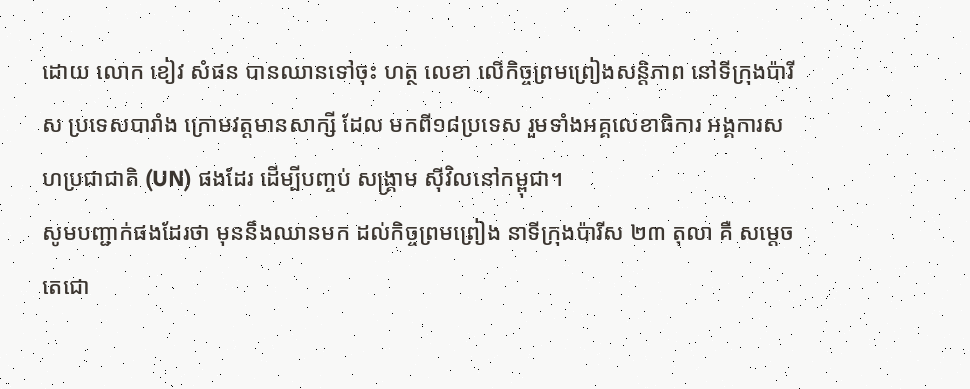ដោយ លោក ខៀវ សំផន បានឈានទៅចុះ ហត្ថ លេខា លើកិច្ចព្រមព្រៀងសន្តិភាព នៅទីក្រុងប៉ារីស ប្រទេសបារាំង ក្រោមវត្តមានសាក្សី ដែល មកពី១៨ប្រទេស រួមទាំងអគ្គលេខាធិការ អង្គការសហប្រជាជាតិ (UN) ផងដែរ ដើម្បីបញ្ចប់ សង្រ្គាម ស៊ីវិលនៅកម្ពុជា។
សូមបញ្ជាក់ផងដែរថា មុននឹងឈានមក ដល់កិច្ចព្រមព្រៀង នាទីក្រុងប៉ារីស ២៣ តុលា គឺ សម្តេចតេជោ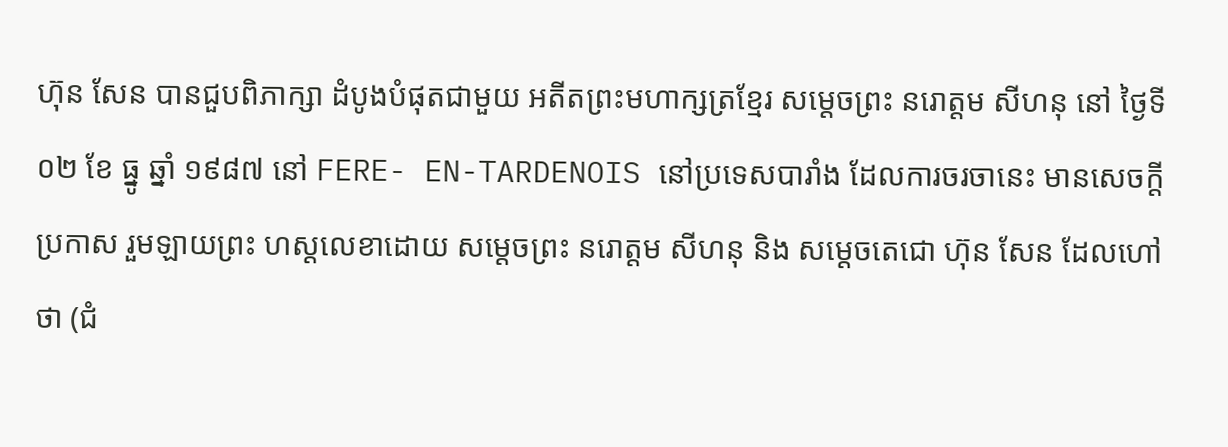ហ៊ុន សែន បានជួបពិភាក្សា ដំបូងបំផុតជាមួយ អតីតព្រះមហាក្សត្រខ្មែរ សម្តេចព្រះ នរោត្តម សីហនុ នៅ ថ្ងៃទី ០២ ខែ ធ្នូ ឆ្នាំ ១៩៨៧ នៅ FERE- EN-TARDENOIS នៅប្រទេសបារាំង ដែលការចរចានេះ មានសេចក្តីប្រកាស រួមឡាយព្រះ ហស្តលេខាដោយ សម្តេចព្រះ នរោត្តម សីហនុ និង សម្តេចតេជោ ហ៊ុន សែន ដែលហៅថា (ជំ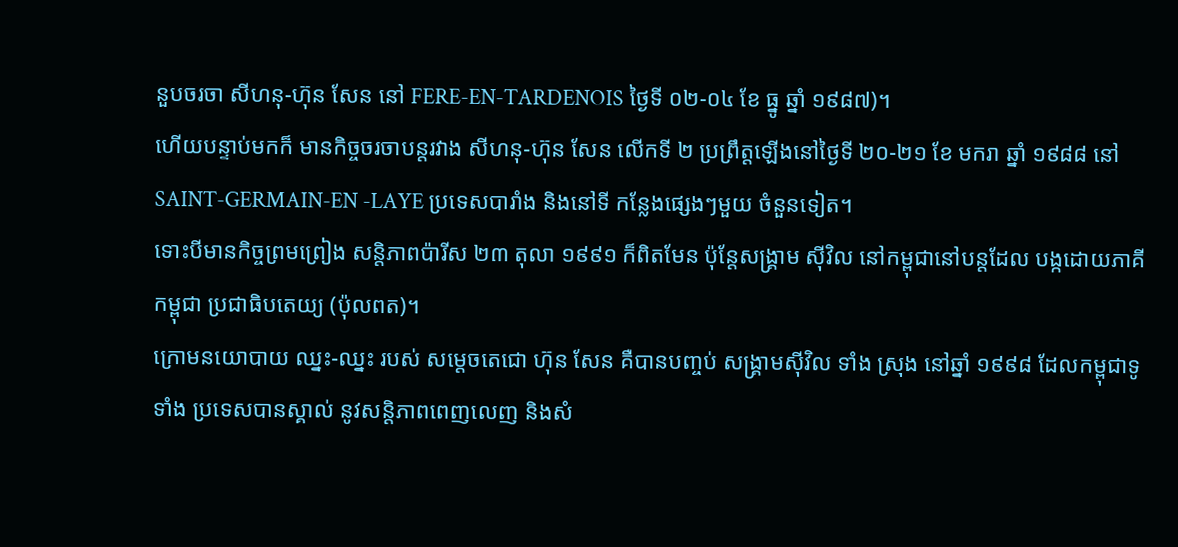នួបចរចា សីហនុ-ហ៊ុន សែន នៅ FERE-EN-TARDENOIS ថ្ងៃទី ០២-០៤ ខែ ធ្នូ ឆ្នាំ ១៩៨៧)។
ហើយបន្ទាប់មកក៏ មានកិច្ចចរចាបន្តរវាង សីហនុ-ហ៊ុន សែន លើកទី ២ ប្រព្រឹត្តឡើងនៅថ្ងៃទី ២០-២១ ខែ មករា ឆ្នាំ ១៩៨៨ នៅ SAINT-GERMAIN-EN -LAYE ប្រទេសបារាំង និងនៅទី កន្លែងផ្សេងៗមួយ ចំនួនទៀត។
ទោះបីមានកិច្ចព្រមព្រៀង សន្តិភាពប៉ារីស ២៣ តុលា ១៩៩១ ក៏ពិតមែន ប៉ុន្តែសង្រ្គាម ស៊ីវិល នៅកម្ពុជានៅបន្តដែល បង្កដោយភាគីកម្ពុជា ប្រជាធិបតេយ្យ (ប៉ុលពត)។
ក្រោមនយោបាយ ឈ្នះ-ឈ្នះ របស់ សម្តេចតេជោ ហ៊ុន សែន គឺបានបញ្ចប់ សង្រ្គាមស៊ីវិល ទាំង ស្រុង នៅឆ្នាំ ១៩៩៨ ដែលកម្ពុជាទូទាំង ប្រទេសបានស្គាល់ នូវសន្តិភាពពេញលេញ និងសំ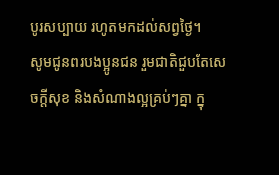បូរសប្បាយ រហូតមកដល់សព្វថ្ងៃ។
សូមជូនពរបងប្អូនជន រួមជាតិជួបតែសេចក្តីសុខ និងសំណាងល្អគ្រប់ៗគ្នា ក្នុ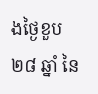ងថ្ងៃខួប២៨ ឆ្នាំ នៃ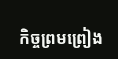កិច្ចព្រមព្រៀង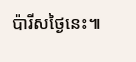ប៉ារីសថ្ងៃនេះ៕